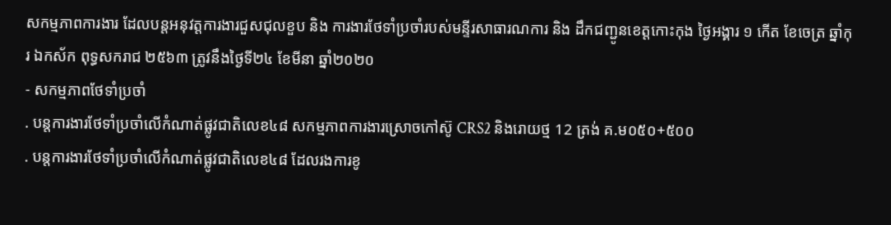សកម្មភាពការងារ ដែលបន្តអនុវត្តការងារជួសជុលខួប និង ការងារថែទាំប្រចាំរបស់មន្ទីរសាធារណការ និង ដឹកជញ្ជូនខេត្តកោះកុង ថ្ងៃអង្គារ ១ កើត ខែចេត្រ ឆ្នាំកុរ ឯកស័ក ពុទ្ធសករាជ ២៥៦៣ ត្រូវនឹងថ្ងៃទី២៤ ខែមីនា ឆ្នាំ២០២០
- សកម្មភាពថែទាំប្រចាំ
. បន្តការងារថែទាំប្រចាំលើកំណាត់ផ្លូវជាតិលេខ៤៨ សកម្មភាពការងារស្រោចកៅស៊ូ CRS2 និងរោយថ្ម 12 ត្រង់ គ.ម០៥០+៥០០
. បន្តការងារថែទាំប្រចាំលើកំណាត់ផ្លូវជាតិលេខ៤៨ ដែលរងការខូ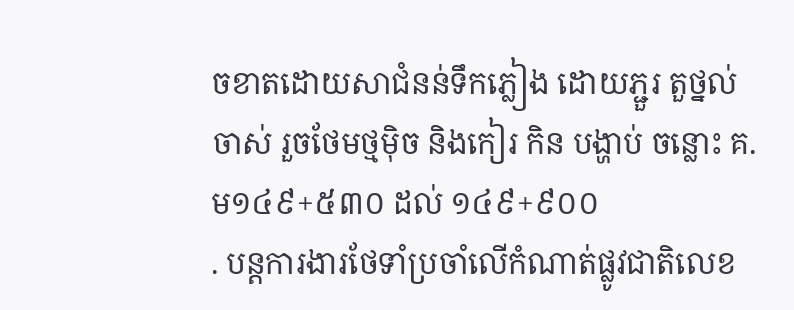ចខាតដោយសាជំនន់ទឹកភ្លៀង ដោយភ្ជួរ តួថ្នល់ចាស់ រួចថែមថ្មម៉ិច និងកៀរ កិន បង្ហាប់ ចន្លោះ គ.ម១៤៩+៥៣០ ដល់ ១៤៩+៩០០
. បន្តការងារថែទាំប្រចាំលើកំណាត់ផ្លូវជាតិលេខ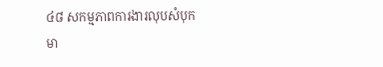៤៨ សកម្មភាពការងារលុបសំបុកមា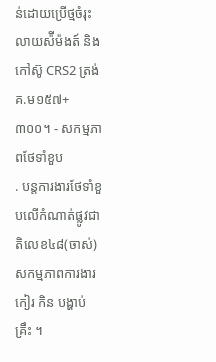ន់ដោយប្រើថ្មចំរុះ លាយស៉ីម៉ងត៍ និងកៅស៊ូ CRS2 ត្រង់ គ.ម១៥៧+៣០០។ - សកម្មភាពថែទាំខួប
. បន្តការងារថែទាំខួបលើកំណាត់ផ្លូវជាតិលេខ៤៨(ចាស់) សកម្មភាពការងារ កៀរ កិន បង្ហាប់ គ្រឹះ ។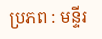ប្រភព : មន្ទីរ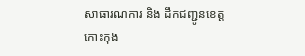សាធារណការ និង ដឹកជញ្ជូនខេត្តកោះកុង